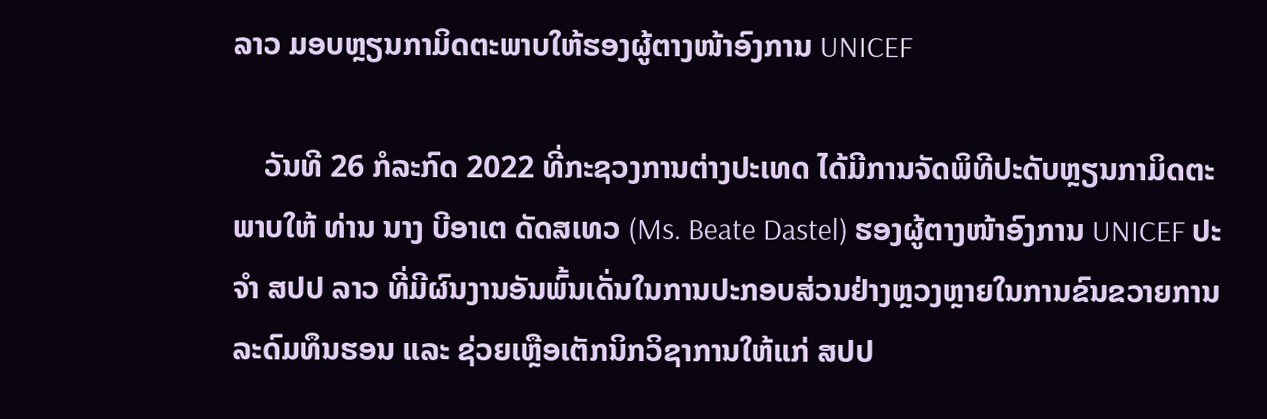ລາວ ມອບຫຼຽນກາມິດຕະພາບໃຫ້ຮອງຜູ້ຕາງໜ້າອົງການ UNICEF

    ວັນທີ 26 ກໍລະກົດ 2022 ທີ່ກະຊວງການຕ່າງປະເທດ ໄດ້ມີການຈັດພິທີປະດັບຫຼຽນກາມິດຕະພາບໃຫ້ ທ່ານ ນາງ ບີອາເຕ ດັດສເທວ (Ms. Beate Dastel) ຮອງຜູ້ຕາງໜ້າອົງການ UNICEF ປະຈໍາ ສປປ ລາວ ທີ່ມີຜົນງານອັນພົ້ນເດັ່ນໃນການປະກອບສ່ວນຢ່າງຫຼວງຫຼາຍໃນການຂົນຂວາຍການລະດົມທຶນຮອນ ແລະ ຊ່ວຍເຫຼືອເຕັກນິກວິຊາການໃຫ້ແກ່ ສປປ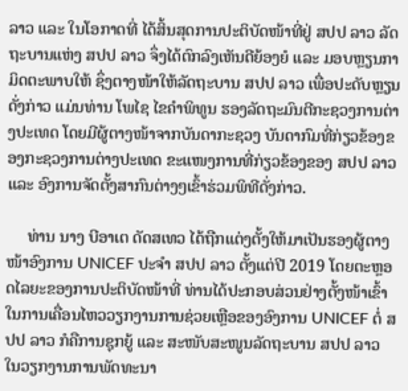ລາວ ແລະ ໃນໂອກາດທີ່ ໄດ້ສິ້ນສຸດການປະຕິບັດໜ້າທີ່ຢູ່ ສປປ ລາວ ລັດຖະບານແຫ່ງ ສປປ ລາວ ຈຶ່ງໄດ້ຕົກລົງເຫັນດີຍ້ອງຍໍ ແລະ ມອບຫຼຽນກາມິດຕະພາບໃຫ້ ຊຶ່ງຕາງໜ້າໃຫ້ລັດຖະບານ ສປປ ລາວ ເພື່ອປະດັບຫຼຽນດັ່ງກ່າວ ແມ່ນທ່ານ ໂພໄຊ ໄຂຄໍາພິທູນ ຮອງລັດຖະມົນຕີກະຊວງການຕ່າງປະເທດ ໂດຍມີຜູ້ຕາງໜ້າຈາກບັນດາກະຊວງ ບັນດາກົມທີ່ກ່ຽວຂ້ອງຂອງກະຊວງການຕ່າງປະເທດ ຂະແໜງການທີ່ກ່ຽວຂ້ອງຂອງ ສປປ ລາວ ແລະ ອົງການຈັດຕັ້ງສາກົນຕ່າງໆເຂົ້າຮ່ວມພິທີດັ່ງກ່າວ.

     ທ່ານ ນາງ ບີອາເຕ ດັດສເທວ ໄດ້ຖືກແຕ່ງຕັ້ງໃຫ້ມາເປັນຮອງຜູ້ຕາງໜ້າອົງການ UNICEF ປະຈຳ ສປປ ລາວ ຕັ້ງແຕ່ປີ 2019 ໂດຍຕະຫຼອດໄລຍະຂອງການປະຕິບັດໜ້າທີ່ ທ່ານໄດ້ປະກອບສ່ວນຢ່າງຕັ້ງໜ້າເຂົ້າໃນການເຄື່ອນໄຫວວຽກງານການຊ່ວຍເຫຼືອຂອງອົງການ UNICEF ຕໍ່ ສປປ ລາວ ກໍຄືການຊຸກຍູ້ ແລະ ສະໜັບສະໜູນລັດຖະບານ ສປປ ລາວ ໃນວຽກງານການພັດທະນາ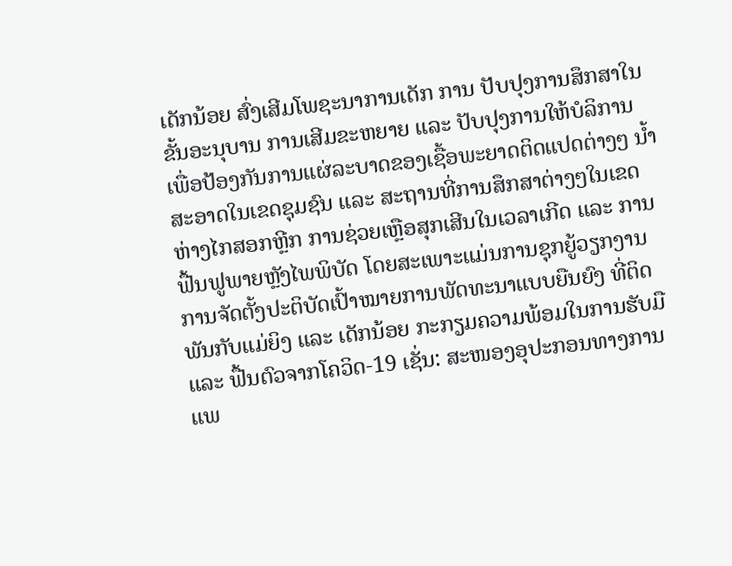ເດັກນ້ອຍ ສົ່ງເສີມໂພຊະນາການເດັກ ການ ປັບປຸງການສຶກສາໃນຂັ້ນອະນຸບານ ການເສີມຂະຫຍາຍ ແລະ ປັບປຸງການໃຫ້ບໍລິການ ເພື່ອປ້ອງກັນການແຜ່ລະບາດຂອງເຊື້ອພະຍາດຕິດແປດຕ່າງໆ ນໍ້າສະອາດໃນເຂດຊຸມຊົນ ແລະ ສະຖານທີ່ການສຶກສາຕ່າງໆໃນເຂດຫ່າງໄກສອກຫຼີກ ການຊ່ວຍເຫຼືອສຸກເສີນໃນເວລາເກີດ ແລະ ການຟື້ນຟູພາຍຫຼັງໄພພິບັດ ໂດຍສະເພາະແມ່ນການຊຸກຍູ້ວຽກງານການຈັດຕັ້ງປະຕິບັດເປົ້າໝາຍການພັດທະນາແບບຍືນຍົງ ທີ່ຕິດພັນກັບແມ່ຍິງ ແລະ ເດັກນ້ອຍ ກະກຽມຄວາມພ້ອມໃນການຮັບມື ແລະ ຟື້ນຕົວຈາກໂຄວິດ-19 ເຊັ່ນ: ສະໜອງອຸປະກອນທາງການແພ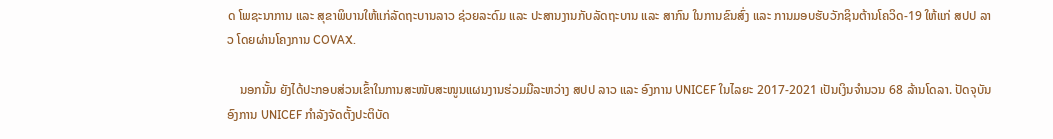ດ ໂພຊະນາການ ແລະ ສຸຂາພິບານໃຫ້ແກ່ລັດຖະບານລາວ ຊ່ວຍລະດົມ ແລະ ປະສານງານກັບລັດຖະບານ ແລະ ສາກົນ ໃນການຂົນສົ່ງ ແລະ ການມອບຮັບວັກຊິນຕ້ານໂຄວິດ-19 ໃຫ້ແກ່ ສປປ ລາວ ໂດຍຜ່ານໂຄງການ COVAX.

    ນອກນັ້ນ ຍັງໄດ້ປະກອບສ່ວນເຂົ້າໃນການສະໜັບສະໜູນແຜນງານຮ່ວມມືລະຫວ່າງ ສປປ ລາວ ແລະ ອົງການ UNICEF ໃນໄລຍະ 2017-2021 ເປັນເງິນຈໍານວນ 68 ລ້ານໂດລາ. ປັດຈຸບັນ ອົງການ UNICEF ກຳລັງຈັດຕັ້ງປະຕິບັດ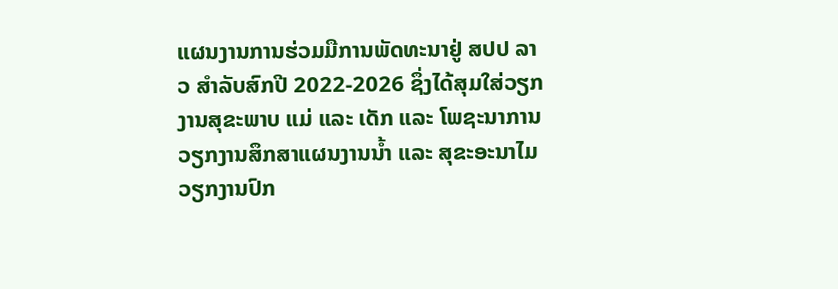ແຜນງານການຮ່ວມມືການພັດທະນາຢູ່ ສປປ ລາວ ສຳລັບສົກປີ 2022-2026 ຊຶ່ງໄດ້ສຸມໃສ່ວຽກງານສຸຂະພາບ ແມ່ ແລະ ເດັກ ແລະ ໂພຊະນາການ ວຽກງານສຶກສາແຜນງານນໍ້າ ແລະ ສຸຂະອະນາໄມ ວຽກງານປົກ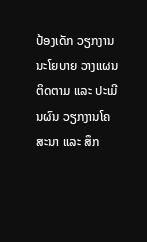ປ້ອງເດັກ ວຽກງານນະໂຍບາຍ ວາງແຜນ ຕິດຕາມ ແລະ ປະເມີນຜົນ ວຽກງານໂຄສະນາ ແລະ ສຶກ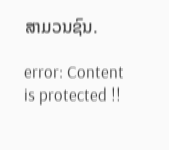ສາມວນຊົນ.

error: Content is protected !!